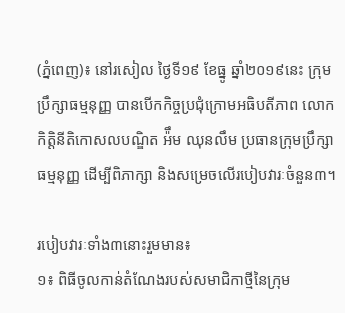(ភ្នំពេញ)៖ នៅរសៀល ថ្ងៃទី១៩ ខែធ្នូ ឆ្នាំ២០១៩នេះ ក្រុមប្រឹក្សាធម្មនុញ្ញ បានបើកកិច្ចប្រជុំក្រោមអធិបតីភាព លោកកិត្តិនីតិកោសលបណ្ឌិត អ៉ឹម ឈុនលឹម ប្រធានក្រុមប្រឹក្សាធម្មនុញ្ញ ដើម្បីពិភាក្សា និងសម្រេចលើរបៀបវារៈចំនួន៣។

របៀបវារៈទាំង៣នោះរួមមាន៖
១៖ ពិធីចូលកាន់តំណែងរបស់សមាជិកាថ្មីនៃក្រុម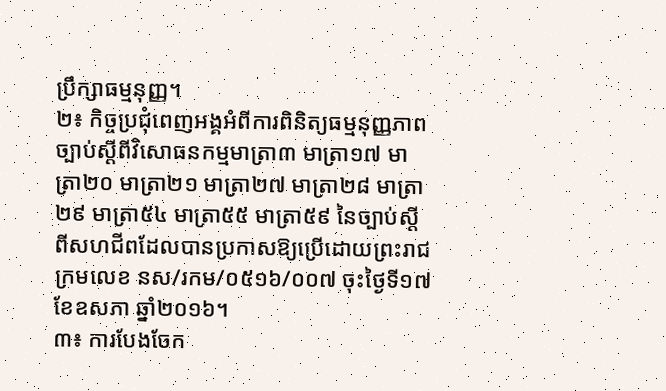ប្រឹក្សាធម្មនុញ្ញ។
២៖ កិច្ចប្រជុំពេញអង្គអំពីការពិនិត្យធម្មនុញ្ញភាពច្បាប់ស្តីពីវិសោធនកម្មមាត្រា៣ មាត្រា១៧ មាត្រា២០ មាត្រា២១ មាត្រា២៧ មាត្រា២៨ មាត្រា២៩ មាត្រា៥៤ មាត្រា៥៥ មាត្រា៥៩ នៃច្បាប់ស្តីពីសហជីពដែលបានប្រកាសឱ្យប្រើដោយព្រះរាជក្រមលេខ នស/រកម/០៥១៦/០០៧ ចុះថ្ងៃទី១៧ ខែឧសភា ឆ្នាំ២០១៦។
៣៖ ការបែងចែក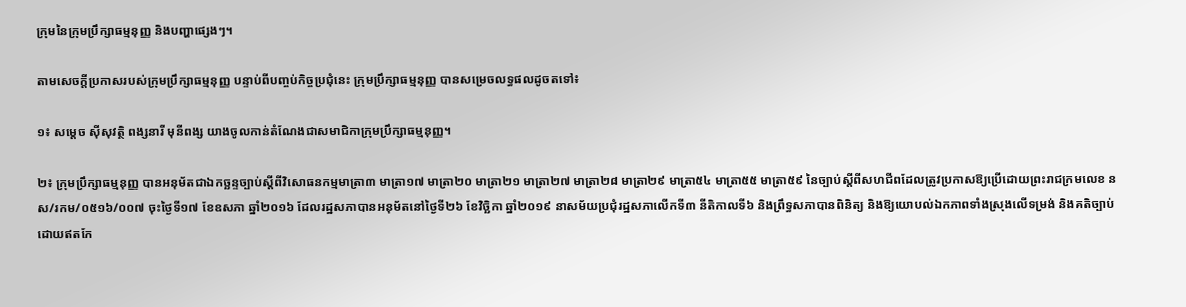ក្រុមនៃក្រុមប្រឹក្សាធម្មនុញ្ញ និងបញ្ហាផ្សេងៗ។

តាមសេចក្តីប្រកាសរបស់ក្រុមប្រឹក្សាធម្មនុញ្ញ បន្ទាប់ពីបញ្ចប់កិច្ចប្រជុំនេះ ក្រុមប្រឹក្សាធម្មនុញ្ញ បានសម្រេចលទ្ធផលដូចតទៅ៖

១៖ សម្តេច ស៊ីសុវត្ថិ ពង្សនារី មុនីពង្ស យាងចូលកាន់តំណែងជាសមាជិកាក្រុមប្រឹក្សាធម្មនុញ្ញ។

២៖ ក្រុមប្រឹក្សាធម្មនុញ្ញ បានអនុម័តជាឯកច្ឆន្ទច្បាប់ស្តីពីវិសោធនកម្មមាត្រា៣ មាត្រា១៧ មាត្រា២០ មាត្រា២១ មាត្រា២៧ មាត្រា២៨ មាត្រា២៩ មាត្រា៥៤ មាត្រា៥៥ មាត្រា៥៩ នៃច្បាប់ស្តីពីសហជីពដែលត្រូវប្រកាសឱ្យប្រើដោយព្រះរាជក្រមលេខ នស/រកម/០៥១៦/០០៧ ចុះថ្ងៃទី១៧ ខែឧសភា ឆ្នាំ២០១៦ ដែលរដ្ឋសភាបានអនុម័តនៅថ្ងៃទី២៦ ខែវិច្ឆិកា ឆ្នាំ២០១៩ នាសម័យប្រជុំរដ្ឋសភាលើកទី៣ នីតិកាលទី៦ និងព្រឹទ្ធសភាបានពិនិត្យ និងឱ្យយោបល់ឯកភាពទាំងស្រុងលើទម្រង់ និងគតិច្បាប់ ដោយឥតកែ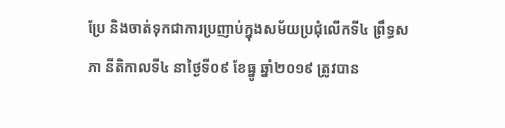ប្រែ និងចាត់ទុកជាការប្រញាប់ក្នុងសម័យប្រជុំលើកទី៤ ព្រឹទ្ធសភា នីតិកាលទី៤ នាថ្ងៃទី០៩ ខែធ្នូ ឆ្នាំ២០១៩ ត្រូវបាន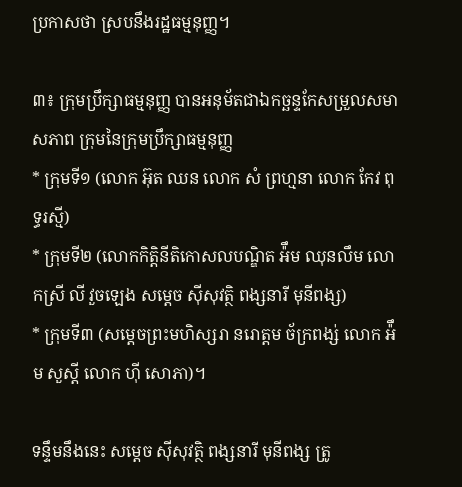ប្រកាសថា ស្របនឹងរដ្ឋធម្មនុញ្ញ។

៣៖ ក្រុមប្រឹក្សាធម្មនុញ្ញ បានអនុម័តជាឯកច្ឆន្ទកែសម្រួលសមាសភាព ក្រុមនៃក្រុមប្រឹក្សាធម្មនុញ្ញ
* ក្រុមទី១ (លោក អ៊ុត ឈន លោក សំ ព្រហ្មនា លោក កែវ ពុទ្ធរស្មី)
* ក្រុមទី២ (លោកកិត្តិនីតិកោសលបណ្ឌិត អ៉ឹម ឈុនលឹម លោកស្រី លី វួចឡេង សម្តេច ស៊ីសុវត្ថិ ពង្សនារី មុនីពង្ស)
* ក្រុមទី៣ (សម្តេចព្រះមហិស្សរា នរោត្តម ច័ក្រពង្ស់ លោក អ៉ឹម សួស្តី លោក ហ៊ី សោភា)។

ទន្ទឹមនឹងនេះ សម្តេច ស៊ីសុវត្ថិ ពង្សនារី មុនីពង្ស ត្រូ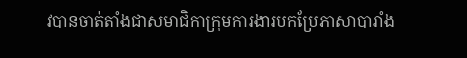វបានចាត់តាំងជាសមាជិកាក្រុមការងារបកប្រែភាសាបារាំង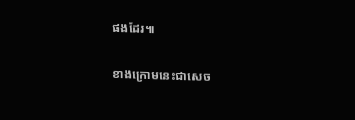ផងដែរ៕

ខាងក្រោមនេះជាសេច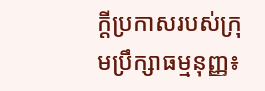ក្តីប្រកាសរបស់ក្រុមប្រឹក្សាធម្មនុញ្ញ៖